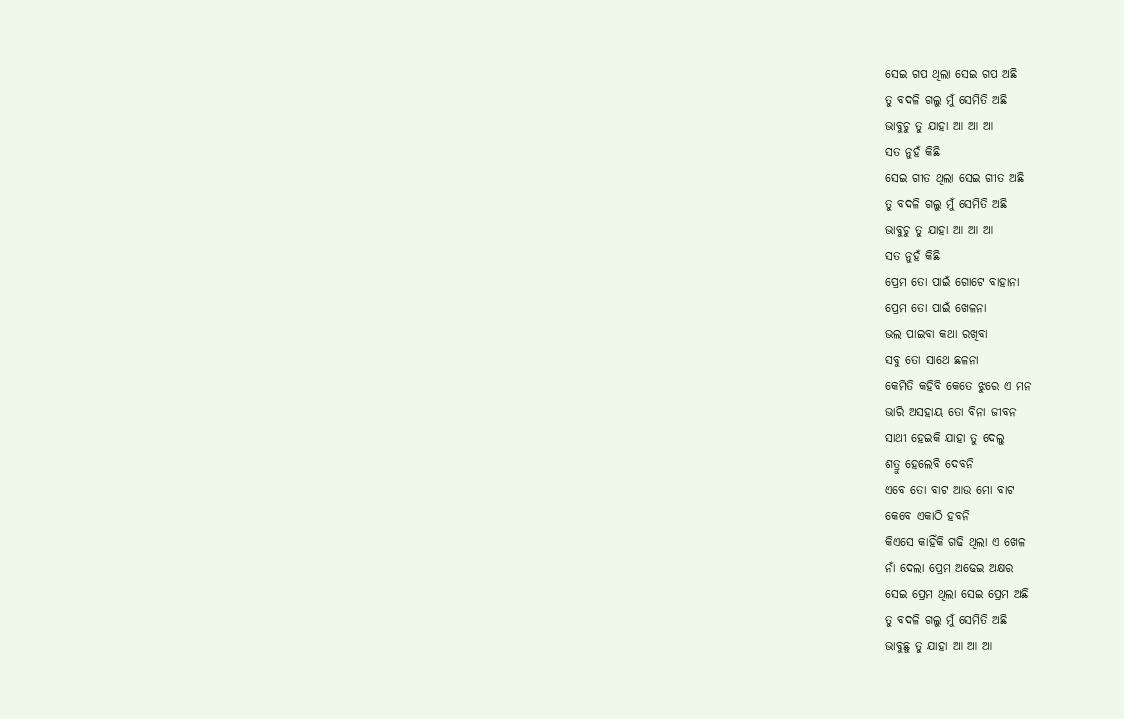ସେଇ ଗପ ଥିଲା ସେଇ ଗପ ଅଛି
ତୁ ବଦଳି ଗଲୁ ମୁଁ ସେମିତି ଅଛି
ଭାବୁଚୁ ତୁ ଯାହା ଆ ଆ ଆ
ସତ ନୁହଁ କିଛି
ସେଇ ଗୀତ ଥିଲା ସେଇ ଗୀତ ଅଛି
ତୁ ବଦଳି ଗଲୁ ମୁଁ ସେମିତି ଅଛି
ଭାବୁଚୁ ତୁ ଯାହା ଆ ଆ ଆ
ସତ ନୁହଁ କିଛି
ପ୍ରେମ ତୋ ପାଇଁ ଗୋଟେ ବାହାନା
ପ୍ରେମ ତୋ ପାଇଁ ଖେଳନା
ଭଲ ପାଇବା କଥା ରଖିବା
ସବୁ ତୋ ସାଥେ ଛଳନା
କେମିତି କହିବି କେତେ ଝୁରେ ଏ ମନ
ଭାରି ଅସହାୟ ତୋ ବିନା ଜୀବନ
ସାଥୀ ହେଇକି ଯାହା ତୁ ଦେଲୁ
ଶତ୍ରୁ ହେଲେବି ଦେବନି
ଏବେ ତୋ ବାଟ ଆଉ ମୋ ବାଟ
କେବେ ଏକାଠି ହବନି
କିଏସେ କାହିଁକି ଗଢି ଥିଲା ଏ ଖେଳ
ନାଁ ଦେଲା ପ୍ରେମ ଅଢେଇ ଅକ୍ଷର
ସେଇ ପ୍ରେମ ଥିଲା ସେଇ ପ୍ରେମ ଅଛି
ତୁ ବଦଳି ଗଲୁ ମୁଁ ସେମିତି ଅଛି
ଭାବୁଛୁ ତୁ ଯାହା ଆ ଆ ଆ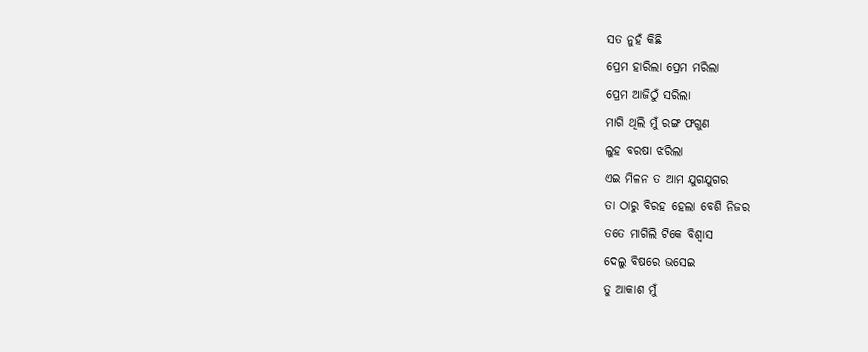ସତ ନୁହଁ କିଛି
ପ୍ରେମ ହାରିଲା ପ୍ରେମ ମରିଲା
ପ୍ରେମ ଆଜିଠୁଁ ସରିଲା
ମାଗି ଥିଲି ମୁଁ ରଙ୍ଗ ଫଗୁଣ
ଲୁହ ବରଷା ଝରିଲା
ଏଇ ମିଳନ ତ ଆମ ଯୁଗଯୁଗର
ତା ଠାରୁ ବିରହ ହେଲା ବେଶି ନିଜର
ତତେ ମାଗିଲି ଟିକେ ବିଶ୍ୱାସ
ଦେଲୁ ବିଷରେ ଭସେଇ
ତୁ ଆକାଶ ମୁଁ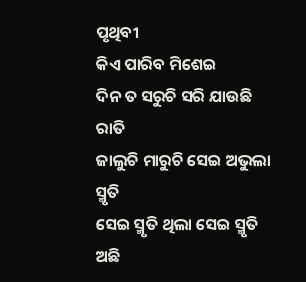ପୃଥିବୀ
କିଏ ପାରିବ ମିଶେଇ
ଦିନ ତ ସରୁଚି ସରି ଯାଉଛି ରାତି
ଜାଲୁଚି ମାରୁଚି ସେଇ ଅଭୁଲା ସ୍ମୃତି
ସେଇ ସ୍ମୃତି ଥିଲା ସେଇ ସ୍ମୃତି ଅଛି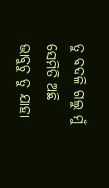ତୁ ବଦଳି ଗଲୁ ମୁଁ ସେମିତି ଅଛି
ଭାବୁଚୁ ତୁ ଯାହା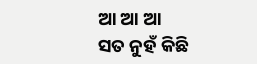ଆ ଆ ଆ
ସତ ନୁହଁ କିଛି